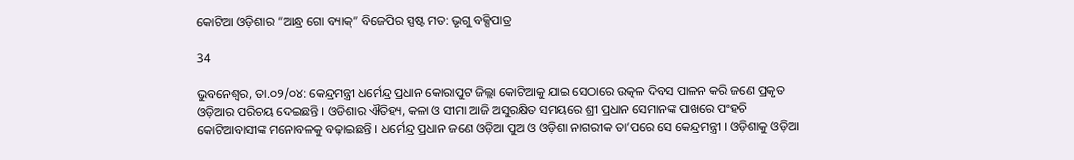କୋଟିଆ ଓଡ଼ିଶାର “ଆନ୍ଧ୍ର ଗୋ ବ୍ୟାକ୍‌” ବିଜେପିର ସ୍ପଷ୍ଟ ମତ: ଭୃଗୁ ବକ୍ସିପାତ୍ର

34

ଭୁବନେଶ୍ୱର, ତା.୦୨/୦୪: କେନ୍ଦ୍ରମନ୍ତ୍ରୀ ଧର୍ମେନ୍ଦ୍ର ପ୍ରଧାନ କୋରାପୁଟ ଜିଲ୍ଲା କୋଟିଆକୁ ଯାଇ ସେଠାରେ ଉତ୍କଳ ଦିବସ ପାଳନ କରି ଜଣେ ପ୍ରକୃତ ଓଡ଼ିଆର ପରିଚୟ ଦେଇଛନ୍ତି । ଓଡିଶାର ଐତିହ୍ୟ, କଳା ଓ ସୀମା ଆଜି ଅସୁରକ୍ଷିତ ସମୟରେ ଶ୍ରୀ ପ୍ରଧାନ ସେମାନଙ୍କ ପାଖରେ ପଂହଚି କୋଟିଆବାସୀଙ୍କ ମନୋବଳକୁ ବଢ଼ାଇଛନ୍ତି । ଧର୍ମେନ୍ଦ୍ର ପ୍ରଧାନ ଜଣେ ଓଡ଼ିଆ ପୁଅ ଓ ଓଡ଼ିଶା ନାଗରୀକ ତା’ପରେ ସେ କେନ୍ଦ୍ରମନ୍ତ୍ରୀ । ଓଡ଼ିଶାକୁ ଓଡ଼ିଆ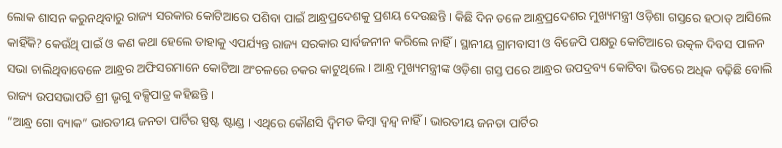ଲୋକ ଶାସନ କରୁନଥିବାରୁ ରାଜ୍ୟ ସରକାର କୋଟିଆରେ ପଶିବା ପାଇଁ ଆନ୍ଧ୍ରପ୍ରଦେଶକୁ ପ୍ରଶୟ ଦେଉଛନ୍ତି । କିଛି ଦିନ ତଳେ ଆନ୍ଧ୍ରପ୍ରଦେଶର ମୁଖ୍ୟମନ୍ତ୍ରୀ ଓଡ଼ିଶା ଗସ୍ତରେ ହଠାତ୍ ଆସିଲେ କାହିଁକି? କେଉଁଥି ପାଇଁ ଓ କଣ କଥା ହେଲେ ତାହାକୁ ଏପର୍ଯ୍ୟନ୍ତ ରାଜ୍ୟ ସରକାର ସାର୍ବଜନୀନ କରିଲେ ନାହିଁ । ସ୍ଥାନୀୟ ଗ୍ରାମବାସୀ ଓ ବିଜେପି ପକ୍ଷରୁ କୋଟିଆରେ ଉତ୍କଳ ଦିବସ ପାଳନ ସଭା ଚାଲିଥିବାବେଳେ ଆନ୍ଧ୍ରର ଅଫିସରମାନେ କୋଟିଆ ଅଂଚଳରେ ଚକର କାଟୁଥିଲେ । ଆନ୍ଧ୍ର ମୁଖ୍ୟମନ୍ତ୍ରୀଙ୍କ ଓଡ଼ିଶା ଗସ୍ତ ପରେ ଆନ୍ଧ୍ରର ଉପଦ୍ରବ୍ୟ କୋଟିବା ଭିତରେ ଅଧିକ ବଢ଼ିଛି ବୋଲି ରାଜ୍ୟ ଉପସଭାପତି ଶ୍ରୀ ଭୃଗୁ ବକ୍ସିପାତ୍ର କହିଛନ୍ତି ।
“ଆନ୍ଧ୍ର ଗୋ ବ୍ୟାକ” ଭାରତୀୟ ଜନତା ପାର୍ଟିର ସ୍ପଷ୍ଟ ଷ୍ଟାଣ୍ଡ । ଏଥିରେ କୌଣସି ଦ୍ୱିମତ କିମ୍ବା ଦ୍ୱନ୍ଦ୍ୱ ନାହିଁ । ଭାରତୀୟ ଜନତା ପାର୍ଟିର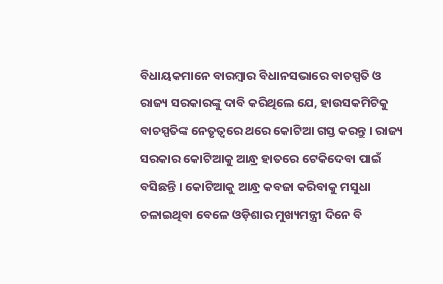ବିଧାୟକମାନେ ବାରମ୍ବାର ବିଧାନସଭାରେ ବାଚସ୍ପତି ଓ ରାଜ୍ୟ ସରକାରଙ୍କୁ ଦାବି କରିଥିଲେ ଯେ, ହାଉସକମିଟିକୁ ବାଚସ୍ପତିଙ୍କ ନେତୃତ୍ୱରେ ଥରେ କୋଟିଆ ଗସ୍ତ କରନ୍ତୁ । ରାଜ୍ୟ ସରକାର କୋଟିଆକୁ ଆନ୍ଧ୍ର ହାତରେ ଟେକିଦେବା ପାଇଁ ବସିଛନ୍ତି । କୋଟିଆକୁ ଆନ୍ଧ୍ର କବଜା କରିବାକୁ ମସୁଧା ଚଳାଇଥିବା ବେଳେ ଓଡ଼ିଶାର ମୁଖ୍ୟମନ୍ତ୍ରୀ ଦିନେ ବି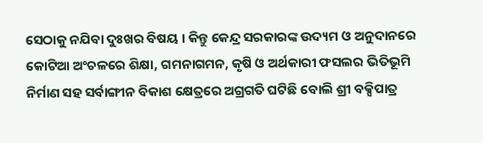ସେଠାକୁ ନଯିବା ଦୁଃଖର ବିଷୟ । କିନ୍ତୁ କେନ୍ଦ୍ର ସରକାରଙ୍କ ଉଦ୍ୟମ ଓ ଅନୁଦାନରେ କୋଟିଆ ଅଂଚଳରେ ଶିକ୍ଷା, ଗମନାଗମନ, କୃଷି ଓ ଅର୍ଥକାରୀ ଫସଲର ଭିତିଭୂମି ନିର୍ମାଣ ସହ ସର୍ବାଙ୍ଗୀନ ବିକାଶ କ୍ଷେତ୍ରରେ ଅଗ୍ରଗତି ଘଟିଛି ବୋଲି ଶ୍ରୀ ବକ୍ସିପାତ୍ର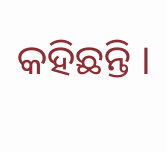କହିଛନ୍ତି ।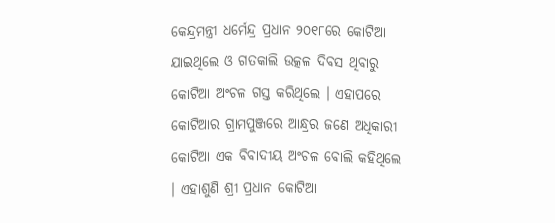କେନ୍ଦ୍ରମନ୍ତ୍ରୀ ଧର୍ମେନ୍ଦ୍ର ପ୍ରଧାନ ୨୦୧୮ରେ କୋଟିଆ ଯାଇଥିଲେ ଓ ଗତକାଲି ଉତ୍କଳ ଦିବସ ଥିବାରୁ କୋଟିଆ ଅଂଚଳ ଗସ୍ତ କରିଥିଲେ । ଏହାପରେ କୋଟିଆର ଗ୍ରାମପୁଞ୍ଜରେ ଆନ୍ଧ୍ରର ଜଣେ ଅଧିକାରୀ କୋଟିଆ ଏକ ବିବାଦୀୟ ଅଂଚଳ ବୋଲି କହିଥିଲେ । ଏହାଶୁଣି ଶ୍ରୀ ପ୍ରଧାନ କୋଟିଆ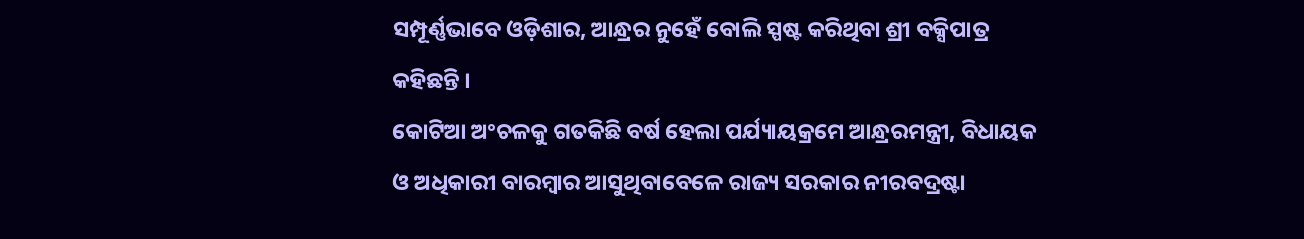ସମ୍ପୂର୍ଣ୍ଣଭାବେ ଓଡ଼ିଶାର, ଆନ୍ଧ୍ରର ନୁହେଁ ବୋଲି ସ୍ପଷ୍ଟ କରିଥିବା ଶ୍ରୀ ବକ୍ସିପାତ୍ର କହିଛନ୍ତି ।
କୋଟିଆ ଅଂଚଳକୁ ଗତକିଛି ବର୍ଷ ହେଲା ପର୍ଯ୍ୟାୟକ୍ରମେ ଆନ୍ଧ୍ରରମନ୍ତ୍ରୀ, ବିଧାୟକ ଓ ଅଧିକାରୀ ବାରମ୍ବାର ଆସୁଥିବାବେଳେ ରାଜ୍ୟ ସରକାର ନୀରବଦ୍ରଷ୍ଟା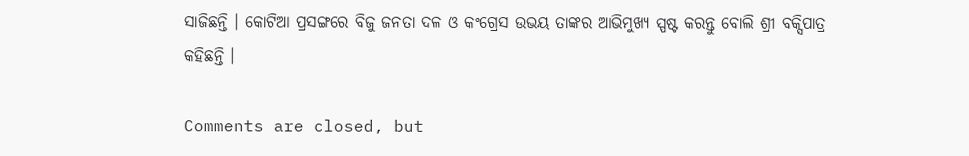ସାଜିଛନ୍ତି । କୋଟିଆ ପ୍ରସଙ୍ଗରେ ବିଜୁ ଜନତା ଦଳ ଓ କଂଗ୍ରେସ ଉଭୟ ତାଙ୍କର ଆଭିମୁଖ୍ୟ ସ୍ପଷ୍ଟ କରନ୍ତୁ ବୋଲି ଶ୍ରୀ ବକ୍ସିପାତ୍ର କହିଛନ୍ତି ।

Comments are closed, but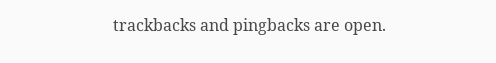trackbacks and pingbacks are open.